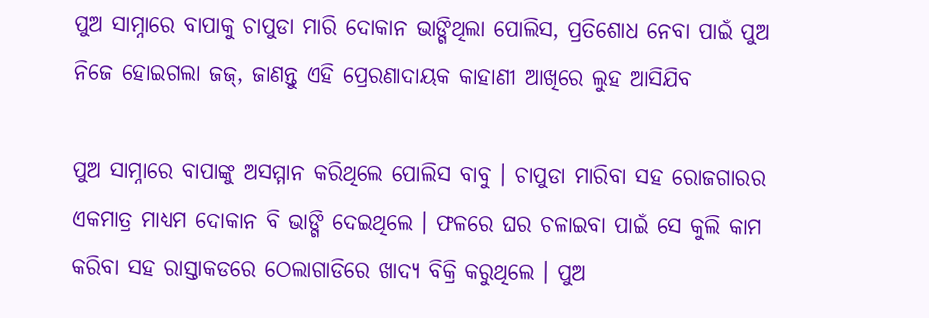ପୁଅ ସାମ୍ନାରେ ବାପାକୁ ଚାପୁଡା ମାରି ଦୋକାନ ଭାଙ୍ଗିଥିଲା ପୋଲିସ, ପ୍ରତିଶୋଧ ନେବା ପାଇଁ ପୁଅ ନିଜେ ହୋଇଗଲା ଜଜ୍, ଜାଣନ୍ତୁ ଏହି ପ୍ରେରଣାଦାୟକ କାହାଣୀ ଆଖିରେ ଲୁହ ଆସିଯିବ

ପୁଅ ସାମ୍ନାରେ ବାପାଙ୍କୁ ଅସମ୍ମାନ କରିଥିଲେ ପୋଲିସ ବାବୁ । ଚାପୁଡା ମାରିବା ସହ ରୋଜଗାରର ଏକମାତ୍ର ମାଧ୍ୟମ ଦୋକାନ ବି ଭାଙ୍ଗି ଦେଇଥିଲେ । ଫଳରେ ଘର ଚଳାଇବା ପାଇଁ ସେ କୁଲି କାମ କରିବା ସହ ରାସ୍ତାକଡରେ ଠେଲାଗାଡିରେ ଖାଦ୍ୟ ବିକ୍ରି କରୁଥିଲେ । ପୁଅ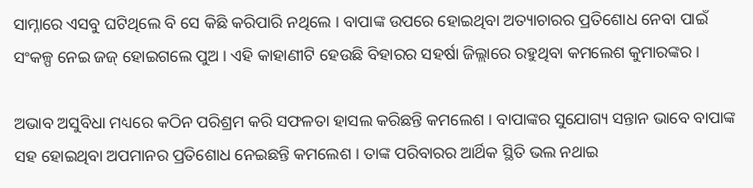ସାମ୍ନାରେ ଏସବୁ ଘଟିଥିଲେ ବି ସେ କିଛି କରିପାରି ନଥିଲେ । ବାପାଙ୍କ ଉପରେ ହୋଇଥିବା ଅତ୍ୟାଚାରର ପ୍ରତିଶୋଧ ନେବା ପାଇଁ ସଂକଳ୍ପ ନେଇ ଜଜ୍ ହୋଇଗଲେ ପୁଅ । ଏହି କାହାଣୀଟି ହେଉଛି ବିହାରର ସହର୍ଷା ଜିଲ୍ଲାରେ ରହୁଥିବା କମଲେଶ କୁମାରଙ୍କର ।

ଅଭାବ ଅସୁବିଧା ମଧ୍ୟରେ କଠିନ ପରିଶ୍ରମ କରି ସଫଳତା ହାସଲ କରିଛନ୍ତି କମଲେଶ । ବାପାଙ୍କର ସୁଯୋଗ୍ୟ ସନ୍ତାନ ଭାବେ ବାପାଙ୍କ ସହ ହୋଇଥିବା ଅପମାନର ପ୍ରତିଶୋଧ ନେଇଛନ୍ତି କମଲେଶ । ତାଙ୍କ ପରିବାରର ଆର୍ଥିକ ସ୍ଥିତି ଭଲ ନଥାଇ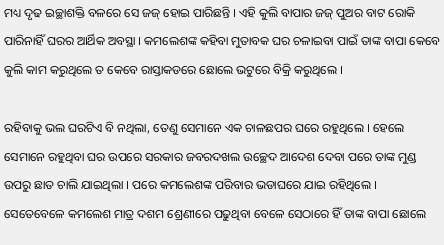ମଧ୍ୟ ଦୃଢ ଇଚ୍ଛାଶକ୍ତି ବଳରେ ସେ ଜଜ୍ ହୋଇ ପାରିଛନ୍ତି । ଏହି କୁଲି ବାପାର ଜଜ୍ ପୁଅର ବାଟ ରୋକି ପାରିନାହିଁ ଘରର ଆର୍ଥିକ ଅବସ୍ଥା । କମଲେଶଙ୍କ କହିବା ମୁତାବକ ଘର ଚଳାଇବା ପାଇଁ ତାଙ୍କ ବାପା କେବେ କୁଲି କାମ କରୁଥିଲେ ତ କେବେ ରାସ୍ତାକଡରେ ଛୋଲେ ଭଟୁରେ ବିକ୍ରି କରୁଥିଲେ ।

ରହିବାକୁ ଭଲ ଘରଟିଏ ବି ନଥିଲା, ତେଣୁ ସେମାନେ ଏକ ଚାଳଛପର ଘରେ ରହୁଥିଲେ । ହେଲେ ସେମାନେ ରହୁଥିବା ଘର ଉପରେ ସରକାର ଜବରଦଖଲ ଉଚ୍ଛେଦ ଆଦେଶ ଦେବା ପରେ ତାଙ୍କ ମୁଣ୍ଡ ଉପରୁ ଛାତ ଚାଲି ଯାଇଥିଲା । ପରେ କମଲେଶଙ୍କ ପରିବାର ଭଡାଘରେ ଯାଇ ରହିଥିଲେ । ସେତେବେଳେ କମଲେଶ ମାତ୍ର ଦଶମ ଶ୍ରେଣୀରେ ପଢୁଥିବା ବେଳେ ସେଠାରେ ହିଁ ତାଙ୍କ ବାପା ଛୋଲେ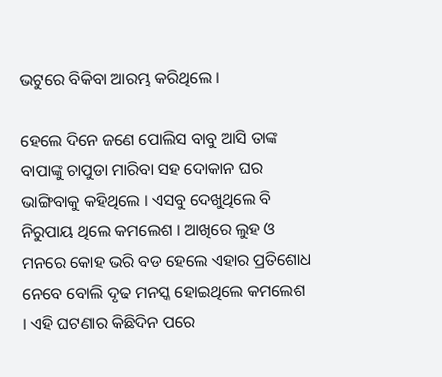ଭଟୁରେ ବିକିବା ଆରମ୍ଭ କରିଥିଲେ ।

ହେଲେ ଦିନେ ଜଣେ ପୋଲିସ ବାବୁ ଆସି ତାଙ୍କ ବାପାଙ୍କୁ ଚାପୁଡା ମାରିବା ସହ ଦୋକାନ ଘର ଭାଙ୍ଗିବାକୁ କହିଥିଲେ । ଏସବୁ ଦେଖୁଥିଲେ ବି ନିରୁପାୟ ଥିଲେ କମଲେଶ । ଆଖିରେ ଲୁହ ଓ ମନରେ କୋହ ଭରି ବଡ ହେଲେ ଏହାର ପ୍ରତିଶୋଧ ନେବେ ବୋଲି ଦୃଢ ମନସ୍କ ହୋଇଥିଲେ କମଲେଶ । ଏହି ଘଟଣାର କିଛିଦିନ ପରେ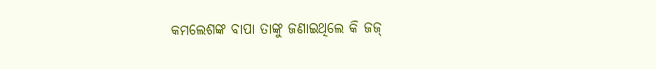କମଲେଶଙ୍କ ବାପା ତାଙ୍କୁ ଜଣାଇଥିଲେ କି ଜଜ୍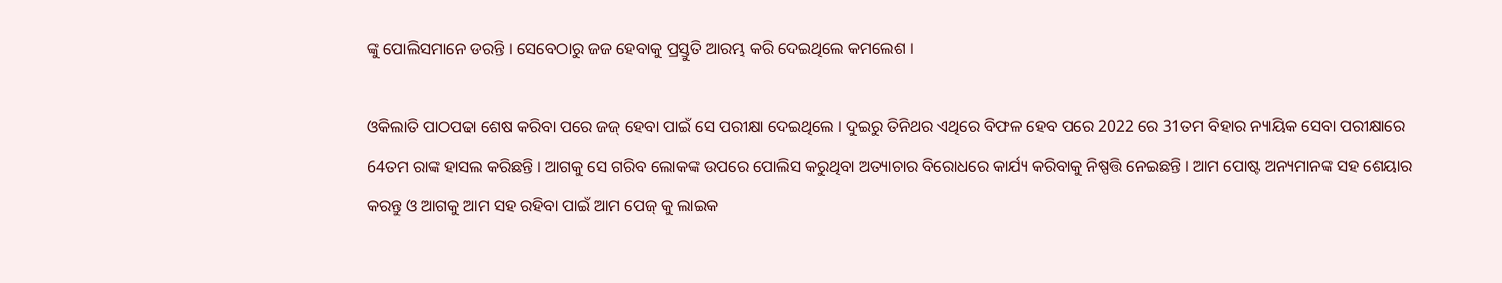ଙ୍କୁ ପୋଲିସମାନେ ଡରନ୍ତି । ସେବେଠାରୁ ଜଜ ହେବାକୁ ପ୍ରସ୍ତୁତି ଆରମ୍ଭ କରି ଦେଇଥିଲେ କମଲେଶ ।

ଓକିଲାତି ପାଠପଢା ଶେଷ କରିବା ପରେ ଜଜ୍ ହେବା ପାଇଁ ସେ ପରୀକ୍ଷା ଦେଇଥିଲେ । ଦୁଇରୁ ତିନିଥର ଏଥିରେ ବିଫଳ ହେବ ପରେ 2022 ରେ 31ତମ ବିହାର ନ୍ୟାୟିକ ସେବା ପରୀକ୍ଷାରେ 64ତମ ରାଙ୍କ ହାସଲ କରିଛନ୍ତି । ଆଗକୁ ସେ ଗରିବ ଲୋକଙ୍କ ଉପରେ ପୋଲିସ କରୁଥିବା ଅତ୍ୟାଚାର ବିରୋଧରେ କାର୍ଯ୍ୟ କରିବାକୁ ନିଷ୍ପତ୍ତି ନେଇଛନ୍ତି । ଆମ ପୋଷ୍ଟ ଅନ୍ୟମାନଙ୍କ ସହ ଶେୟାର କରନ୍ତୁ ଓ ଆଗକୁ ଆମ ସହ ରହିବା ପାଇଁ ଆମ ପେଜ୍ କୁ ଲାଇକ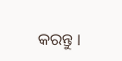କରନ୍ତୁ ।